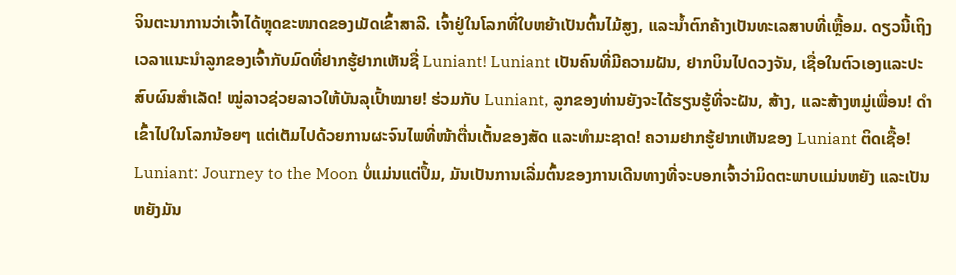ຈິນຕະນາການວ່າເຈົ້າໄດ້ຫຼຸດຂະໜາດຂອງເມັດເຂົ້າສາລີ. ເຈົ້າຢູ່ໃນໂລກທີ່ໃບຫຍ້າເປັນຕົ້ນໄມ້ສູງ, ແລະນໍ້າຕົກຄ້າງເປັນທະເລສາບທີ່ເຫຼື້ອມ. ດຽວນີ້ເຖິງເວລາແນະນຳລູກຂອງເຈົ້າກັບມົດທີ່ຢາກຮູ້ຢາກເຫັນຊື່ Luniant! Luniant ເປັນຄົນທີ່ມີຄວາມຝັນ, ຢາກບິນໄປດວງຈັນ, ເຊື່ອໃນຕົວເອງແລະປະສົບຜົນສໍາເລັດ! ໝູ່ລາວຊ່ວຍລາວໃຫ້ບັນລຸເປົ້າໝາຍ! ຮ່ວມກັບ Luniant, ລູກຂອງທ່ານຍັງຈະໄດ້ຮຽນຮູ້ທີ່ຈະຝັນ, ສ້າງ, ແລະສ້າງຫມູ່ເພື່ອນ! ດຳເຂົ້າໄປໃນໂລກນ້ອຍໆ ແຕ່ເຕັມໄປດ້ວຍການຜະຈົນໄພທີ່ໜ້າຕື່ນເຕັ້ນຂອງສັດ ແລະທຳມະຊາດ! ຄວາມຢາກຮູ້ຢາກເຫັນຂອງ Luniant ຕິດເຊື້ອ!
Luniant: Journey to the Moon ບໍ່ແມ່ນແຕ່ປຶ້ມ, ມັນເປັນການເລີ່ມຕົ້ນຂອງການເດີນທາງທີ່ຈະບອກເຈົ້າວ່າມິດຕະພາບແມ່ນຫຍັງ ແລະເປັນຫຍັງມັນ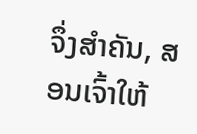ຈຶ່ງສຳຄັນ, ສອນເຈົ້າໃຫ້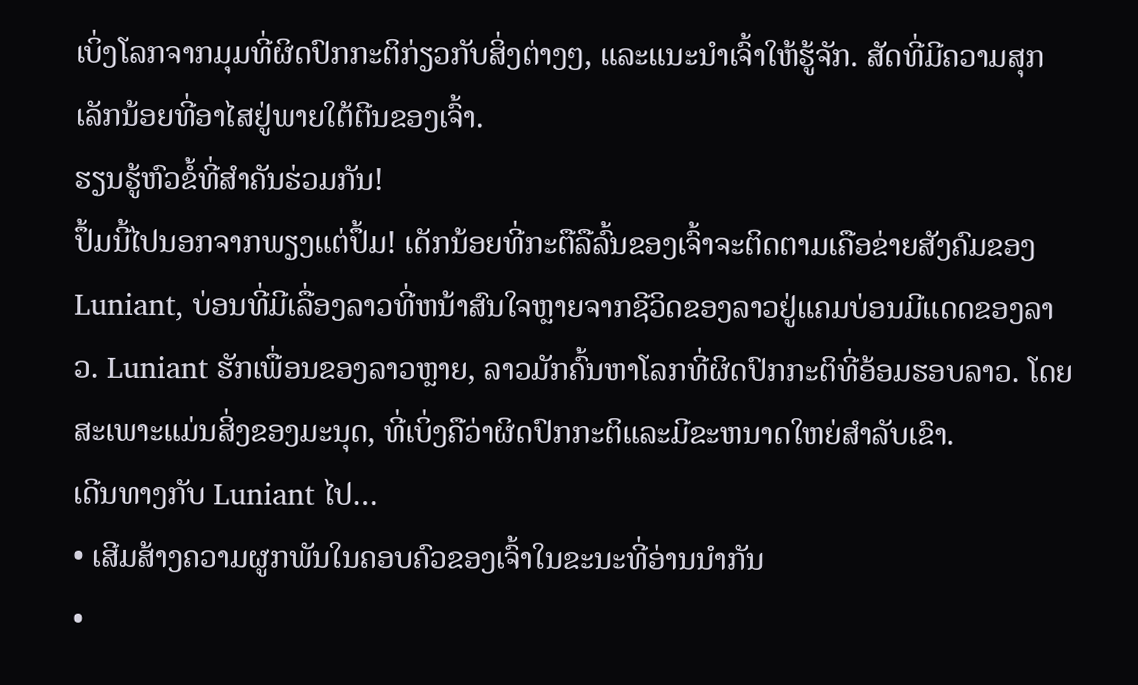ເບິ່ງໂລກຈາກມຸມທີ່ຜິດປົກກະຕິກ່ຽວກັບສິ່ງຕ່າງໆ, ແລະແນະນຳເຈົ້າໃຫ້ຮູ້ຈັກ. ສັດທີ່ມີຄວາມສຸກເລັກນ້ອຍທີ່ອາໄສຢູ່ພາຍໃຕ້ຕີນຂອງເຈົ້າ.
ຮຽນຮູ້ຫົວຂໍ້ທີ່ສໍາຄັນຮ່ວມກັນ!
ປຶ້ມນີ້ໄປນອກຈາກພຽງແຕ່ປຶ້ມ! ເດັກນ້ອຍທີ່ກະຕືລືລົ້ນຂອງເຈົ້າຈະຕິດຕາມເຄືອຂ່າຍສັງຄົມຂອງ Luniant, ບ່ອນທີ່ມີເລື່ອງລາວທີ່ຫນ້າສົນໃຈຫຼາຍຈາກຊີວິດຂອງລາວຢູ່ແຄມບ່ອນມີແດດຂອງລາວ. Luniant ຮັກເພື່ອນຂອງລາວຫຼາຍ, ລາວມັກຄົ້ນຫາໂລກທີ່ຜິດປົກກະຕິທີ່ອ້ອມຮອບລາວ. ໂດຍສະເພາະແມ່ນສິ່ງຂອງມະນຸດ, ທີ່ເບິ່ງຄືວ່າຜິດປົກກະຕິແລະມີຂະຫນາດໃຫຍ່ສໍາລັບເຂົາ.
ເດີນທາງກັບ Luniant ໄປ…
• ເສີມສ້າງຄວາມຜູກພັນໃນຄອບຄົວຂອງເຈົ້າໃນຂະນະທີ່ອ່ານນຳກັນ
•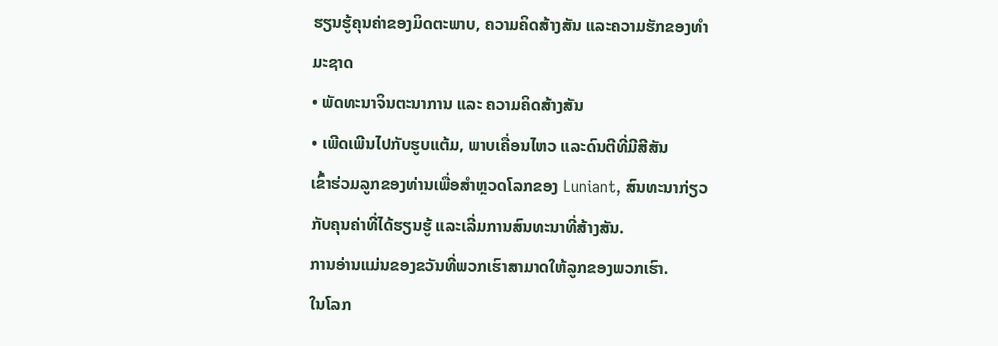ຮຽນຮູ້ຄຸນຄ່າຂອງມິດຕະພາບ, ຄວາມຄິດສ້າງສັນ ແລະຄວາມຮັກຂອງທໍາມະຊາດ
• ພັດທະນາຈິນຕະນາການ ແລະ ຄວາມຄິດສ້າງສັນ
• ເພີດເພີນໄປກັບຮູບແຕ້ມ, ພາບເຄື່ອນໄຫວ ແລະດົນຕີທີ່ມີສີສັນ
ເຂົ້າຮ່ວມລູກຂອງທ່ານເພື່ອສຳຫຼວດໂລກຂອງ Luniant, ສົນທະນາກ່ຽວກັບຄຸນຄ່າທີ່ໄດ້ຮຽນຮູ້ ແລະເລີ່ມການສົນທະນາທີ່ສ້າງສັນ.
ການອ່ານແມ່ນຂອງຂວັນທີ່ພວກເຮົາສາມາດໃຫ້ລູກຂອງພວກເຮົາ.
ໃນໂລກ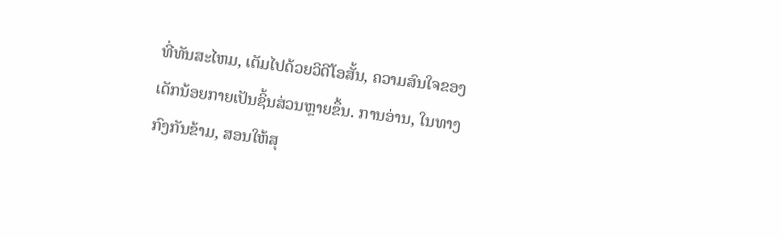ທີ່ທັນສະໄຫມ, ເຕັມໄປດ້ວຍວິດີໂອສັ້ນ, ຄວາມສົນໃຈຂອງເດັກນ້ອຍກາຍເປັນຊິ້ນສ່ວນຫຼາຍຂຶ້ນ. ການອ່ານ, ໃນທາງກົງກັນຂ້າມ, ສອນໃຫ້ສຸ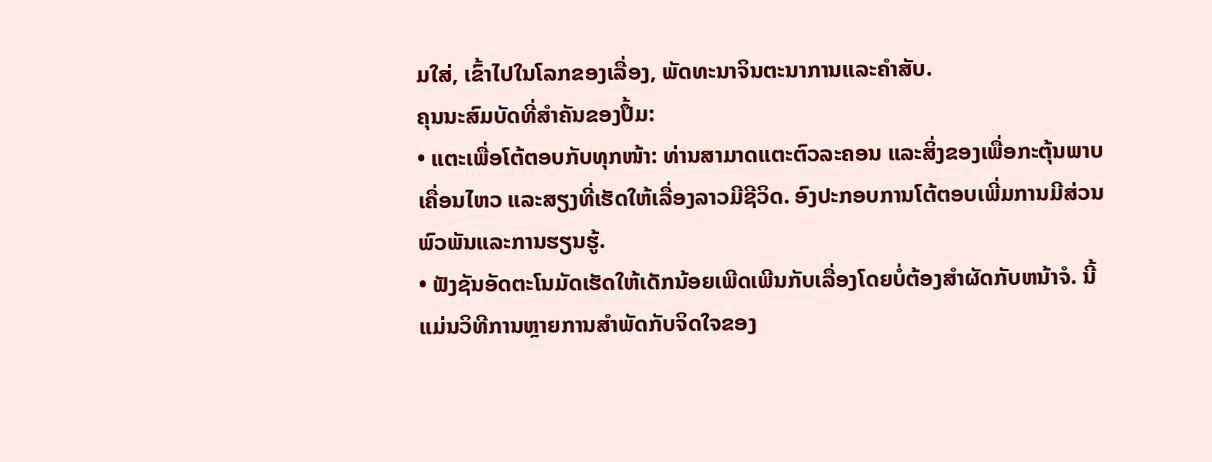ມໃສ່, ເຂົ້າໄປໃນໂລກຂອງເລື່ອງ, ພັດທະນາຈິນຕະນາການແລະຄໍາສັບ.
ຄຸນນະສົມບັດທີ່ສໍາຄັນຂອງປຶ້ມ:
• ແຕະເພື່ອໂຕ້ຕອບກັບທຸກໜ້າ: ທ່ານສາມາດແຕະຕົວລະຄອນ ແລະສິ່ງຂອງເພື່ອກະຕຸ້ນພາບເຄື່ອນໄຫວ ແລະສຽງທີ່ເຮັດໃຫ້ເລື່ອງລາວມີຊີວິດ. ອົງປະກອບການໂຕ້ຕອບເພີ່ມການມີສ່ວນພົວພັນແລະການຮຽນຮູ້.
• ຟັງຊັນອັດຕະໂນມັດເຮັດໃຫ້ເດັກນ້ອຍເພີດເພີນກັບເລື່ອງໂດຍບໍ່ຕ້ອງສໍາຜັດກັບຫນ້າຈໍ. ນີ້ແມ່ນວິທີການຫຼາຍການສໍາພັດກັບຈິດໃຈຂອງ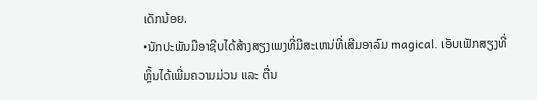ເດັກນ້ອຍ.
•ນັກປະພັນມືອາຊີບໄດ້ສ້າງສຽງເພງທີ່ມີສະເຫນ່ທີ່ເສີມອາລົມ magical. ເອັບເຟັກສຽງທີ່ຫຼິ້ນໄດ້ເພີ່ມຄວາມມ່ວນ ແລະ ຕື່ນ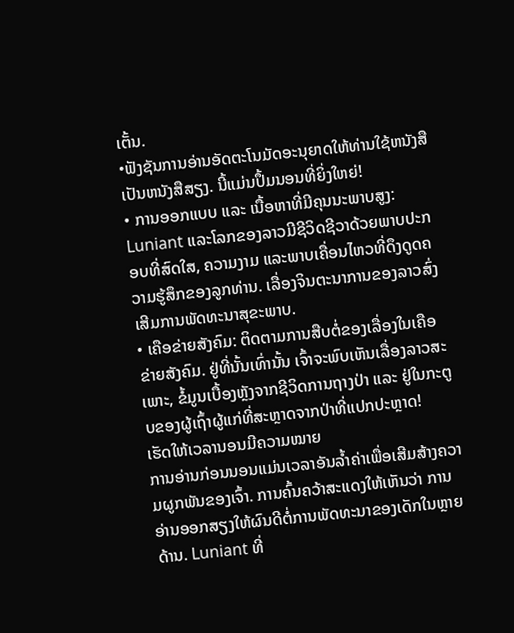ເຕັ້ນ.
•ຟັງຊັນການອ່ານອັດຕະໂນມັດອະນຸຍາດໃຫ້ທ່ານໃຊ້ຫນັງສືເປັນຫນັງສືສຽງ. ນີ້ແມ່ນປຶ້ມນອນທີ່ຍິ່ງໃຫຍ່!
• ການອອກແບບ ແລະ ເນື້ອຫາທີ່ມີຄຸນນະພາບສູງ: Luniant ແລະໂລກຂອງລາວມີຊີວິດຊີວາດ້ວຍພາບປະກອບທີ່ສົດໃສ, ຄວາມງາມ ແລະພາບເຄື່ອນໄຫວທີ່ດຶງດູດຄວາມຮູ້ສຶກຂອງລູກທ່ານ. ເລື່ອງຈິນຕະນາການຂອງລາວສົ່ງເສີມການພັດທະນາສຸຂະພາບ.
• ເຄືອຂ່າຍສັງຄົມ: ຕິດຕາມການສືບຕໍ່ຂອງເລື່ອງໃນເຄືອຂ່າຍສັງຄົມ. ຢູ່ທີ່ນັ້ນເທົ່ານັ້ນ ເຈົ້າຈະພົບເຫັນເລື່ອງລາວສະເພາະ, ຂໍ້ມູນເບື້ອງຫຼັງຈາກຊີວິດການຖາງປ່າ ແລະ ຢູ່ໃນກະຕູບຂອງຜູ້ເຖົ້າຜູ້ແກ່ທີ່ສະຫຼາດຈາກປ່າທີ່ແປກປະຫຼາດ!
ເຮັດໃຫ້ເວລານອນມີຄວາມໝາຍ
ການອ່ານກ່ອນນອນແມ່ນເວລາອັນລ້ຳຄ່າເພື່ອເສີມສ້າງຄວາມຜູກພັນຂອງເຈົ້າ. ການຄົ້ນຄວ້າສະແດງໃຫ້ເຫັນວ່າ ການອ່ານອອກສຽງໃຫ້ຜົນດີຕໍ່ການພັດທະນາຂອງເດັກໃນຫຼາຍດ້ານ. Luniant ທີ່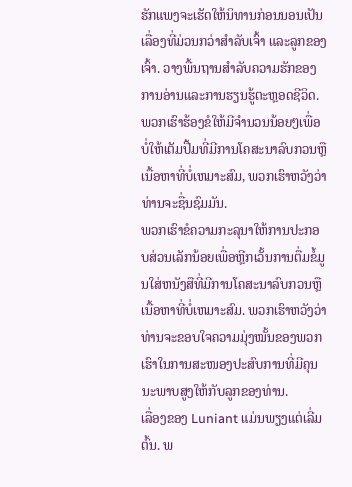ຮັກແພງຈະເຮັດໃຫ້ນິທານກ່ອນນອນເປັນເລື່ອງທີ່ມ່ວນກວ່າສຳລັບເຈົ້າ ແລະລູກຂອງເຈົ້າ. ວາງພື້ນຖານສໍາລັບຄວາມຮັກຂອງການອ່ານແລະການຮຽນຮູ້ຕະຫຼອດຊີວິດ.
ພວກເຮົາຮ້ອງຂໍໃຫ້ມີຈໍານວນນ້ອຍໆເພື່ອບໍ່ໃຫ້ເຕັມປື້ມທີ່ມີການໂຄສະນາລົບກວນຫຼືເນື້ອຫາທີ່ບໍ່ເຫມາະສົມ, ພວກເຮົາຫວັງວ່າທ່ານຈະຊື່ນຊົມມັນ.
ພວກເຮົາຂໍຄວາມກະລຸນາໃຫ້ການປະກອບສ່ວນເລັກນ້ອຍເພື່ອຫຼີກເວັ້ນການຕື່ມຂໍ້ມູນໃສ່ຫນັງສືທີ່ມີການໂຄສະນາລົບກວນຫຼືເນື້ອຫາທີ່ບໍ່ເຫມາະສົມ. ພວກເຮົາຫວັງວ່າທ່ານຈະຂອບໃຈຄວາມມຸ່ງໝັ້ນຂອງພວກເຮົາໃນການສະໜອງປະສົບການທີ່ມີຄຸນນະພາບສູງໃຫ້ກັບລູກຂອງທ່ານ.
ເລື່ອງຂອງ Luniant ແມ່ນພຽງແຕ່ເລີ່ມຕົ້ນ. ພ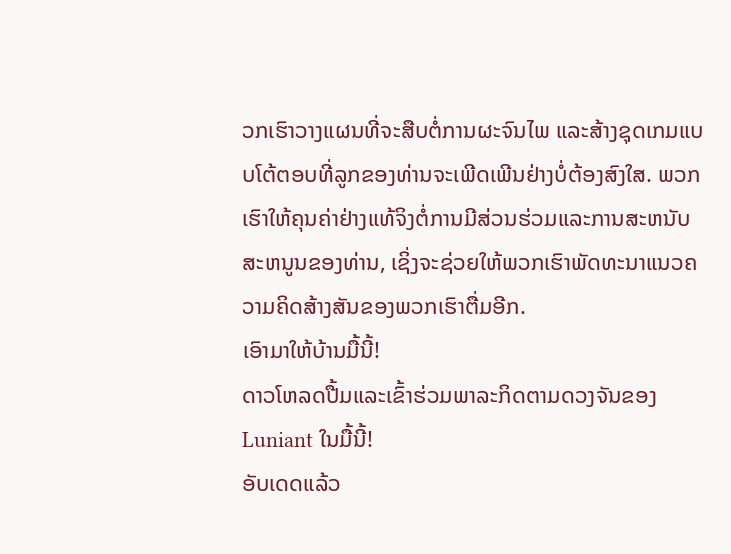ວກເຮົາວາງແຜນທີ່ຈະສືບຕໍ່ການຜະຈົນໄພ ແລະສ້າງຊຸດເກມແບບໂຕ້ຕອບທີ່ລູກຂອງທ່ານຈະເພີດເພີນຢ່າງບໍ່ຕ້ອງສົງໃສ. ພວກເຮົາໃຫ້ຄຸນຄ່າຢ່າງແທ້ຈິງຕໍ່ການມີສ່ວນຮ່ວມແລະການສະຫນັບສະຫນູນຂອງທ່ານ, ເຊິ່ງຈະຊ່ວຍໃຫ້ພວກເຮົາພັດທະນາແນວຄວາມຄິດສ້າງສັນຂອງພວກເຮົາຕື່ມອີກ.
ເອົາມາໃຫ້ບ້ານມື້ນີ້!
ດາວໂຫລດປື້ມແລະເຂົ້າຮ່ວມພາລະກິດຕາມດວງຈັນຂອງ Luniant ໃນມື້ນີ້!
ອັບເດດແລ້ວ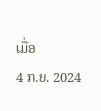ເມື່ອ
4 ກ.ຍ. 2024